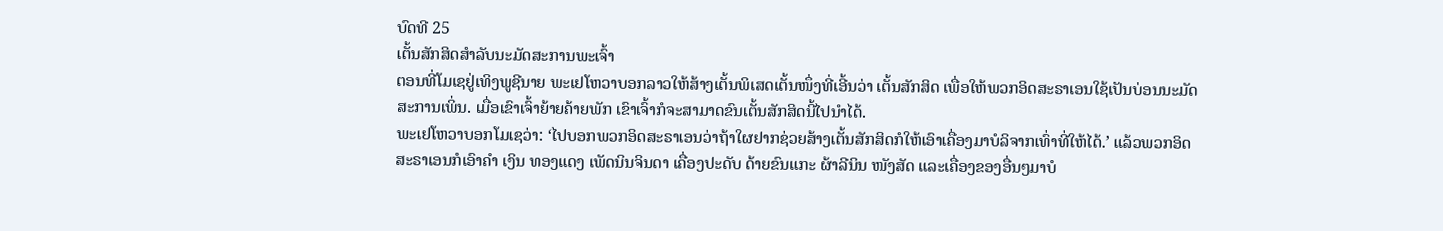ບົດທີ 25
ເຕັ້ນສັກສິດສຳລັບນະມັດສະການພະເຈົ້າ
ຕອນທີ່ໂມເຊຢູ່ເທິງພູຊີນາຍ ພະເຢໂຫວາບອກລາວໃຫ້ສ້າງເຕັ້ນພິເສດເຕັ້ນໜຶ່ງທີ່ເອີ້ນວ່າ ເຕັ້ນສັກສິດ ເພື່ອໃຫ້ພວກອິດສະຣາເອນໃຊ້ເປັນບ່ອນນະມັດສະການເພິ່ນ. ເມື່ອເຂົາເຈົ້າຍ້າຍຄ້າຍພັກ ເຂົາເຈົ້າກໍຈະສາມາດຂົນເຕັ້ນສັກສິດນີ້ໄປນຳໄດ້.
ພະເຢໂຫວາບອກໂມເຊວ່າ: ‘ໄປບອກພວກອິດສະຣາເອນວ່າຖ້າໃຜຢາກຊ່ວຍສ້າງເຕັ້ນສັກສິດກໍໃຫ້ເອົາເຄື່ອງມາບໍລິຈາກເທົ່າທີ່ໃຫ້ໄດ້.’ ແລ້ວພວກອິດສະຣາເອນກໍເອົາຄຳ ເງິນ ທອງແດງ ເພັດນິນຈິນດາ ເຄື່ອງປະດັບ ດ້າຍຂົນແກະ ຜ້າລີນິນ ໜັງສັດ ແລະເຄື່ອງຂອງອື່ນໆມາບໍ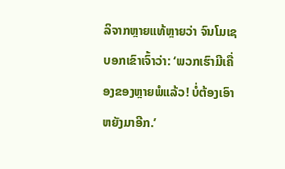ລິຈາກຫຼາຍແທ້ຫຼາຍວ່າ ຈົນໂມເຊບອກເຂົາເຈົ້າວ່າ: ‘ພວກເຮົາມີເຄື່ອງຂອງຫຼາຍພໍແລ້ວ! ບໍ່ຕ້ອງເອົາຫຍັງມາອີກ.’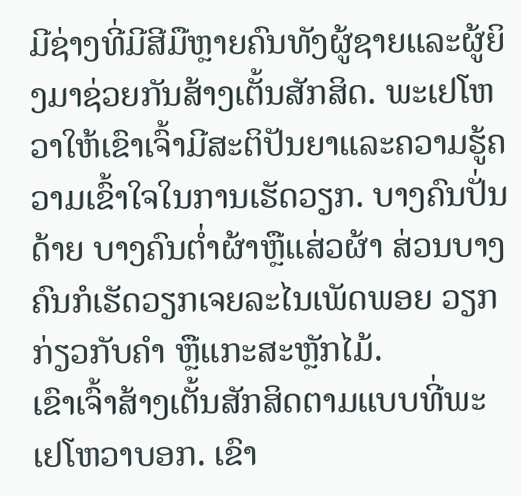ມີຊ່າງທີ່ມີສີມືຫຼາຍຄົນທັງຜູ້ຊາຍແລະຜູ້ຍິງມາຊ່ວຍກັນສ້າງເຕັ້ນສັກສິດ. ພະເຢໂຫວາໃຫ້ເຂົາເຈົ້າມີສະຕິປັນຍາແລະຄວາມຮູ້ຄວາມເຂົ້າໃຈໃນການເຮັດວຽກ. ບາງຄົນປັ່ນດ້າຍ ບາງຄົນຕ່ຳຜ້າຫຼືແສ່ວຜ້າ ສ່ວນບາງຄົນກໍເຮັດວຽກເຈຍລະໄນເພັດພອຍ ວຽກກ່ຽວກັບຄຳ ຫຼືແກະສະຫຼັກໄມ້.
ເຂົາເຈົ້າສ້າງເຕັ້ນສັກສິດຕາມແບບທີ່ພະເຢໂຫວາບອກ. ເຂົາ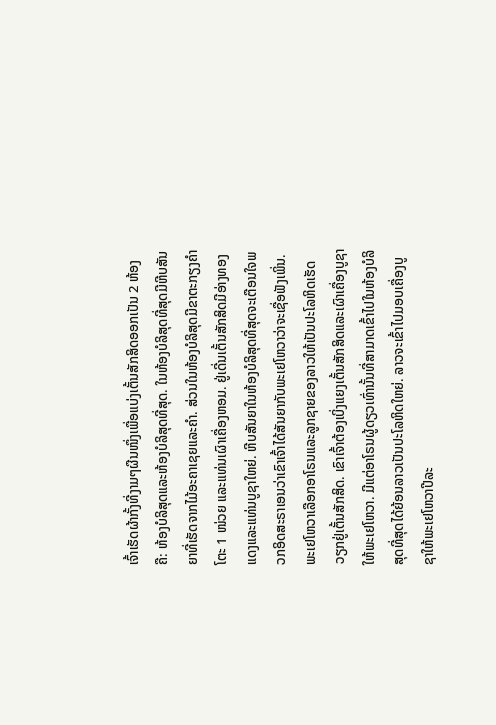ເຈົ້າເຮັດຜ້າກັ້ງທີ່ງາມໆຜືນໜຶ່ງເພື່ອແບ່ງເຕັ້ນສັກສິດອອກເປັນ 2 ຫ້ອງຄື: ຫ້ອງບໍລິສຸດແລະຫ້ອງບໍລິສຸດທີ່ສຸດ. ໃນຫ້ອງບໍລິສຸດທີ່ສຸດມີຫີບສັນຍາທີ່ເຮັດຈາກໄມ້ອະຄາເຊຍແລະຄຳ. ສ່ວນໃນຫ້ອງບໍລິສຸດມີຂາຕະກຽງຄຳ ໂຕະ 1 ໜ່ວຍ ແລະແທ່ນເຜົາເຄື່ອງຫອມ. ຢູ່ເດີ່ນເຕັ້ນສັກສິດມີອ່າງທອງແດງແລະແທ່ນບູຊາໃຫຍ່. ຫີບສັນຍາໃນຫ້ອງບໍລິສຸດທີ່ສຸດຈະເຕືອນໃຈພວກອິດສະຣາເອນວ່າເຂົາເຈົ້າໄດ້ສັນຍາກັບພະເຢໂຫວາວ່າຈະເຊື່ອຟັງເພິ່ນ.
ພະເຢໂຫວາເລືອກອາໂຣນແລະລູກຊາຍຂອງລາວໃຫ້ເປັນປະໂລຫິດເຮັດວຽກຢູ່ເຕັ້ນສັກສິດ. ເຂົາເຈົ້າຕ້ອງເບິ່ງແຍງເຕັ້ນສັກສິດແລະເຜົາເຄື່ອງບູຊາໃຫ້ພະເຢໂຫວາ. ມີແຕ່ອາໂຣນຜູ້ດຽວເທົ່ານັ້ນທີ່ສາມາດເຂົ້າໄປໃນຫ້ອງບໍລິສຸດທີ່ສຸດໄດ້ຍ້ອນລາວເປັນປະໂລຫິດໃຫຍ່. ລາວຈະເຂົ້າໄປມອບເຄື່ອງບູຊາໃຫ້ພະເຢໂຫວາປີລະ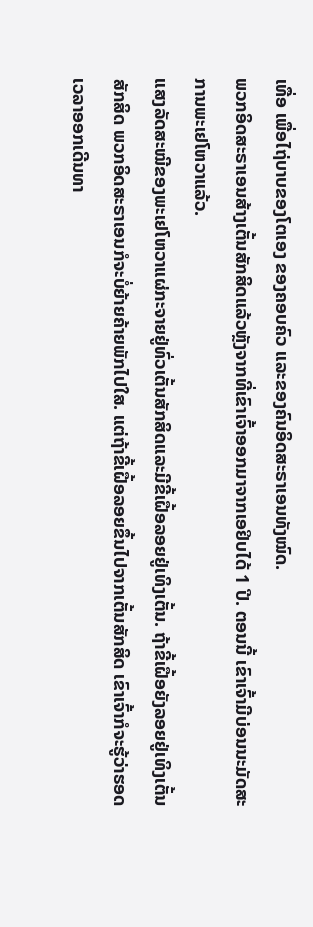ເທື່ອ ເພື່ອໄຖ່ບາບຂອງໂຕເອງ ຂອງຄອບຄົວ ແລະຂອງຄົນອິດສະຣາເອນທັງໝົດ.
ພວກອິດສະຣາເອນສ້າງເຕັ້ນສັກສິດແລ້ວຫຼັງຈາກທີ່ເຂົາເຈົ້າອອກມາຈາກເອຢິບໄດ້ 1 ປີ. ຕອນນີ້ ເຂົາເຈົ້າມີບ່ອນນະມັດສະການພະເຢໂຫວາແລ້ວ.
ແສງລັດສະໝີຂອງພະເຢໂຫວາແຜ່ກະຈາຍຢູ່ທົ່ວເຕັ້ນສັກສິດແລະມີຂີ້ເຝື້ອລອຍຢູ່ເທິງເຕັ້ນ. ຖ້າຂີ້ເຝື້ອຍັງລອຍຢູ່ເທິງເຕັ້ນສັກສິດ ພວກອິດສະຣາເອນກໍຈະບໍ່ຍ້າຍຄ້າຍພັກໄປໃສ. ແຕ່ຖ້າຂີ້ເຝື້ອລອຍຂຶ້ນໄປຈາກເຕັ້ນສັກສິດ ເຂົາເຈົ້າກໍຈະຮູ້ວ່າຮອດເວລາອອກເດີນທາ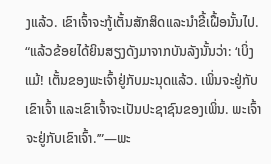ງແລ້ວ. ເຂົາເຈົ້າຈະກູ້ເຕັ້ນສັກສິດແລະນຳຂີ້ເຝື້ອນັ້ນໄປ.
“ແລ້ວຂ້ອຍໄດ້ຍິນສຽງດັງມາຈາກບັນລັງນັ້ນວ່າ: ‘ເບິ່ງແມ້! ເຕັ້ນຂອງພະເຈົ້າຢູ່ກັບມະນຸດແລ້ວ. ເພິ່ນຈະຢູ່ກັບເຂົາເຈົ້າ ແລະເຂົາເຈົ້າຈະເປັນປະຊາຊົນຂອງເພິ່ນ. ພະເຈົ້າຈະຢູ່ກັບເຂົາເຈົ້າ.’”—ພະ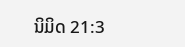ນິມິດ 21:3